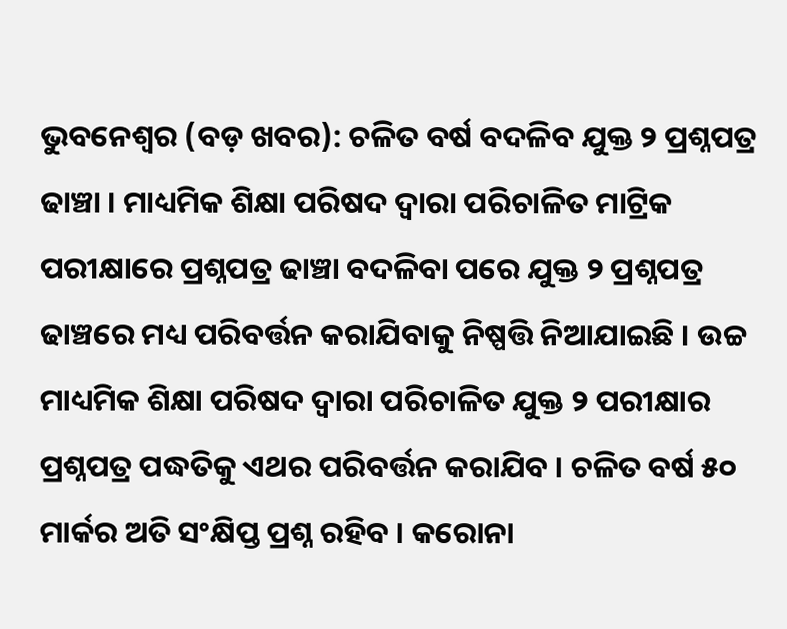ଭୁବନେଶ୍ୱର (ବଡ଼ ଖବର): ଚଳିତ ବର୍ଷ ବଦଳିବ ଯୁକ୍ତ ୨ ପ୍ରଶ୍ନପତ୍ର ଢାଞ୍ଚା । ମାଧ୍ୟମିକ ଶିକ୍ଷା ପରିଷଦ ଦ୍ୱାରା ପରିଚାଳିତ ମାଟ୍ରିକ ପରୀକ୍ଷାରେ ପ୍ରଶ୍ନପତ୍ର ଢାଞ୍ଚା ବଦଳିବା ପରେ ଯୁକ୍ତ ୨ ପ୍ରଶ୍ନପତ୍ର ଢାଞ୍ଚରେ ମଧ୍ୟ ପରିବର୍ତ୍ତନ କରାଯିବାକୁ ନିଷ୍ପତ୍ତି ନିଆଯାଇଛି । ଉଚ୍ଚ ମାଧ୍ୟମିକ ଶିକ୍ଷା ପରିଷଦ ଦ୍ୱାରା ପରିଚାଳିତ ଯୁକ୍ତ ୨ ପରୀକ୍ଷାର ପ୍ରଶ୍ନପତ୍ର ପଦ୍ଧତିକୁ ଏଥର ପରିବର୍ତ୍ତନ କରାଯିବ । ଚଳିତ ବର୍ଷ ୫୦ ମାର୍କର ଅତି ସଂକ୍ଷିପ୍ତ ପ୍ରଶ୍ନ ରହିବ । କରୋନା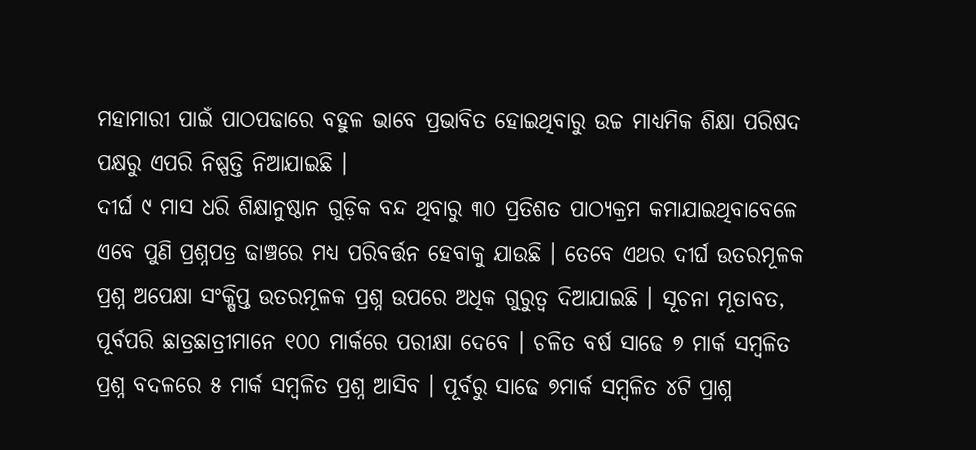ମହାମାରୀ ପାଇଁ ପାଠପଢାରେ ବହୁଳ ଭାବେ ପ୍ରଭାବିତ ହୋଇଥିବାରୁ ଉଚ୍ଚ ମାଧ୍ୟମିକ ଶିକ୍ଷା ପରିଷଦ ପକ୍ଷରୁ ଏପରି ନିଷ୍ପତ୍ତି ନିଆଯାଇଛି ।
ଦୀର୍ଘ ୯ ମାସ ଧରି ଶିକ୍ଷାନୁଷ୍ଠାନ ଗୁଡ଼ିକ ବନ୍ଦ ଥିବାରୁ ୩୦ ପ୍ରତିଶତ ପାଠ୍ୟକ୍ରମ କମାଯାଇଥିବାବେଳେ ଏବେ ପୁଣି ପ୍ରଶ୍ନପତ୍ର ଢାଞ୍ଚରେ ମଧ୍ୟ ପରିବର୍ତ୍ତନ ହେବାକୁ ଯାଉଛି । ତେବେ ଏଥର ଦୀର୍ଘ ଉତରମୂଳକ ପ୍ରଶ୍ନ ଅପେକ୍ଷା ସଂକ୍ଷିପ୍ତ ଉତରମୂଳକ ପ୍ରଶ୍ନ ଉପରେ ଅଧିକ ଗୁରୁତ୍ୱ ଦିଆଯାଇଛି । ସୂଚନା ମୂତାବତ, ପୂର୍ବପରି ଛାତ୍ରଛାତ୍ରୀମାନେ ୧୦୦ ମାର୍କରେ ପରୀକ୍ଷା ଦେବେ । ଚଳିତ ବର୍ଷ ସାଢେ ୭ ମାର୍କ ସମ୍ବଳିତ ପ୍ରଶ୍ନ ବଦଳରେ ୫ ମାର୍କ ସମ୍ବଳିତ ପ୍ରଶ୍ନ ଆସିବ । ପୂର୍ବରୁ ସାଢେ ୭ମାର୍କ ସମ୍ବଳିତ ୪ଟି ପ୍ରାଶ୍ନ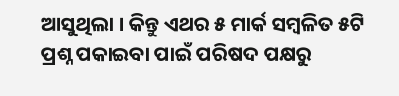ଆସୁଥିଲା । କିନ୍ତୁ ଏଥର ୫ ମାର୍କ ସମ୍ବଳିତ ୫ଟି ପ୍ରଶ୍ନ ପକାଇବା ପାଇଁ ପରିଷଦ ପକ୍ଷରୁ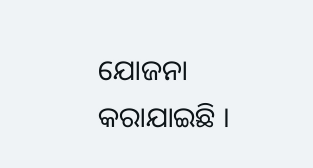ଯୋଜନା କରାଯାଇଛି ।